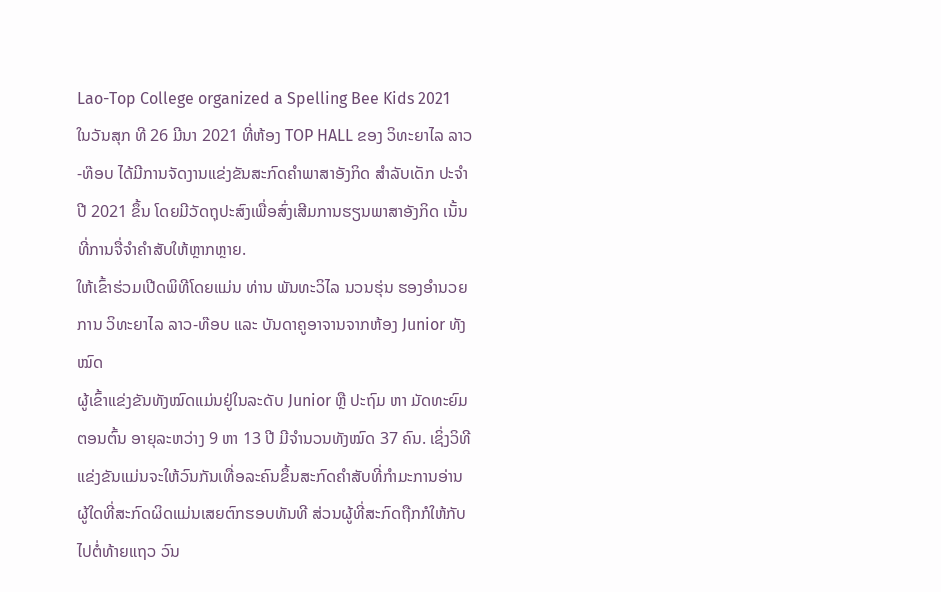Lao-Top College organized a Spelling Bee Kids 2021
ໃນວັນສຸກ ທີ 26 ມີນາ 2021 ທີ່ຫ້ອງ TOP HALL ຂອງ ວິທະຍາໄລ ລາວ-ທ໊ອບ ໄດ້ມີການຈັດງານແຂ່ງຂັນສະກົດຄຳພາສາອັງກິດ ສຳລັບເດັກ ປະຈຳປີ 2021 ຂຶ້ນ ໂດຍມີວັດຖຸປະສົງເພື່ອສົ່ງເສີມການຮຽນພາສາອັງກິດ ເນັ້ນທີ່ການຈື່ຈຳຄຳສັບໃຫ້ຫຼາກຫຼາຍ.
ໃຫ້ເຂົ້າຮ່ວມເປີດພິທີໂດຍແມ່ນ ທ່ານ ພັນທະວິໄລ ນວນຮຸ່ນ ຮອງອຳນວຍການ ວິທະຍາໄລ ລາວ-ທ໊ອບ ແລະ ບັນດາຄູອາຈານຈາກຫ້ອງ Junior ທັງໝົດ
ຜູ້ເຂົ້າແຂ່ງຂັນທັງໝົດແມ່ນຢູ່ໃນລະດັບ Junior ຫຼື ປະຖົມ ຫາ ມັດທະຍົມຕອນຕົ້ນ ອາຍຸລະຫວ່າງ 9 ຫາ 13 ປີ ມີຈຳນວນທັງໝົດ 37 ຄົນ. ເຊິ່ງວິທີແຂ່ງຂັນແມ່ນຈະໃຫ້ວົນກັນເທື່ອລະຄົນຂຶ້ນສະກົດຄຳສັບທີ່ກຳມະການອ່ານ ຜູ້ໃດທີ່ສະກົດຜິດແມ່ນເສຍຕົກຮອບທັນທີ ສ່ວນຜູ້ທີ່ສະກົດຖືກກໍໃຫ້ກັບໄປຕໍ່ທ້າຍແຖວ ວົນ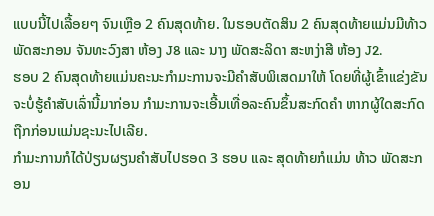ແບບນີ້ໄປເລື້ອຍໆ ຈົນເຫຼືອ 2 ຄົນສຸດທ້າຍ. ໃນຮອບຕັດສິນ 2 ຄົນສຸດທ້າຍແມ່ນມີທ້າວ ພັດສະກອນ ຈັນທະວົງສາ ຫ້ອງ J8 ແລະ ນາງ ພັດສະລິດາ ສະຫງ່າສີ ຫ້ອງ J2.
ຮອບ 2 ຄົນສຸດທ້າຍແມ່ນຄະນະກຳມະການຈະມີຄຳສັບພິເສດມາໃຫ້ ໂດຍທີ່ຜູ້ເຂົ້າແຂ່ງຂັນຈະບໍ່ຮູ້ຄຳສັບເລົ່ານີ້ມາກ່ອນ ກຳມະການຈະເອີ້ນເທື່ອລະຄົນຂຶ້ນສະກົດຄຳ ຫາກຜູ້ໃດສະກົດຖືກກ່ອນແມ່ນຊະນະໄປເລີຍ.
ກຳມະການກໍໄດ້ປ່ຽນຜຽນຄຳສັບໄປຮອດ 3 ຮອບ ແລະ ສຸດທ້າຍກໍແມ່ນ ທ້າວ ພັດສະກອນ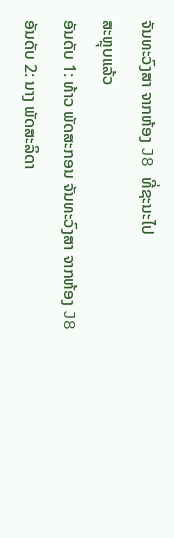ຈັນທະວົງສາ ຈາກຫ້ອງ J8 ທີ່ຊະນະໄປ
ສະຫຼຸບແລ້ວ
ອັນດັບ 1: ທ້າວ ພັດສະກອນ ຈັນທະວົງສາ ຈາກຫ້ອງ J8
ອັນດັບ 2: ນາງ ພັດສະລິດາ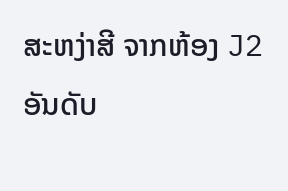ສະຫງ່າສີ ຈາກຫ້ອງ J2
ອັນດັບ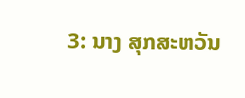3: ນາງ ສຸກສະຫວັນ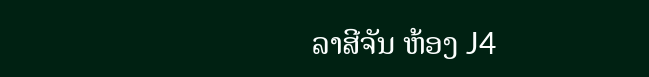ລາສີຈັນ ຫ້ອງ J4